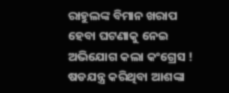ରାହୁଲଙ୍କ ବିମାନ ଖରାପ ହେବା ଘଟଣାକୁ ନେଇ ଅଭିଯୋଗ କଲା କଂଗ୍ରେସ ! ଷଡଯନ୍ତ୍ର କରିଥିବା ଆଶଙ୍କା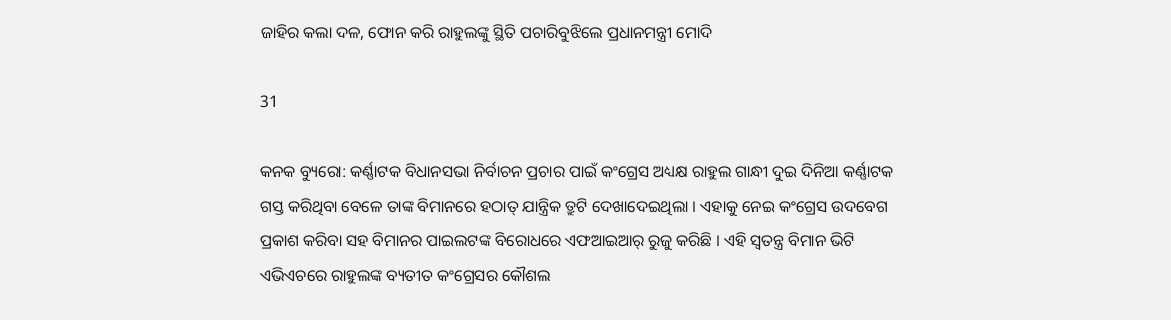ଜାହିର କଲା ଦଳ, ଫୋନ କରି ରାହୁଲଙ୍କୁ ସ୍ଥିତି ପଚାରିବୁଝିଲେ ପ୍ରଧାନମନ୍ତ୍ରୀ ମୋଦି

31

କନକ ବ୍ୟୁରୋ: କର୍ଣ୍ଣାଟକ ବିଧାନସଭା ନିର୍ବାଚନ ପ୍ରଚାର ପାଇଁ କଂଗ୍ରେସ ଅଧ୍ୟକ୍ଷ ରାହୁଲ ଗାନ୍ଧୀ ଦୁଇ ଦିନିଆ କର୍ଣ୍ଣାଟକ ଗସ୍ତ କରିଥିବା ବେଳେ ତାଙ୍କ ବିମାନରେ ହଠାତ୍ ଯାନ୍ତ୍ରିକ ତ୍ରୁଟି ଦେଖାଦେଇଥିଲା । ଏହାକୁ ନେଇ କଂଗ୍ରେସ ଉଦବେଗ ପ୍ରକାଶ କରିବା ସହ ବିମାନର ପାଇଲଟଙ୍କ ବିରୋଧରେ ଏଫଆଇଆର୍ ରୁଜୁ କରିଛି । ଏହି ସ୍ୱତନ୍ତ୍ର ବିମାନ ଭିଟି ଏଭିଏଚରେ ରାହୁଲଙ୍କ ବ୍ୟତୀତ କଂଗ୍ରେସର କୌଶଲ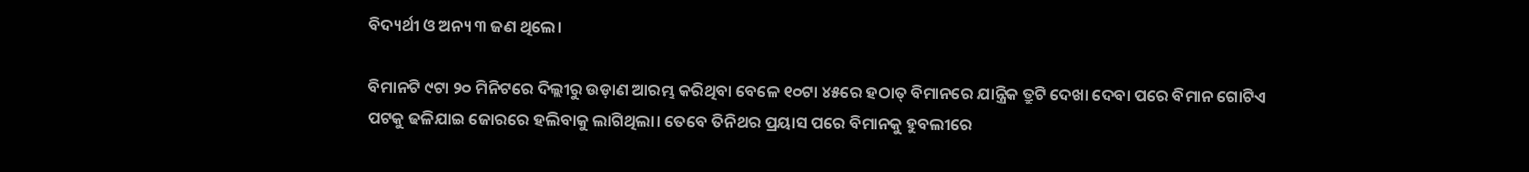ବିଦ୍ୟର୍ଥୀ ଓ ଅନ୍ୟ ୩ ଜଣ ଥିଲେ।

ବିମାନଟି ୯ଟା ୨୦ ମିନିଟରେ ଦିଲ୍ଲୀରୁ ଉଡ଼ାଣ ଆରମ୍ଭ କରିଥିବା ବେଳେ ୧୦ଟା ୪୫ରେ ହଠାତ୍ ବିମାନରେ ଯାନ୍ତ୍ରିକ ତ୍ରୁଟି ଦେଖା ଦେବା ପରେ ବିମାନ ଗୋଟିଏ ପଟକୁ ଢଳିଯାଇ ଜୋରରେ ହଲିବାକୁ ଲାଗିଥିଲା। ତେବେ ତିନିଥର ପ୍ରୟାସ ପରେ ବିମାନକୁ ହୁବଲୀରେ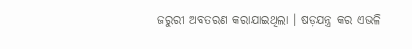ଜରୁରୀ ଅବତରଣ କରାଯାଇଥିଲା । ଷଡ଼ଯନ୍ତ୍ର କର ଏଭଳି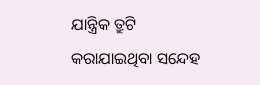ଯାନ୍ତ୍ରିକ ତ୍ରୁଟି କରାଯାଇଥିବା ସନ୍ଦେହ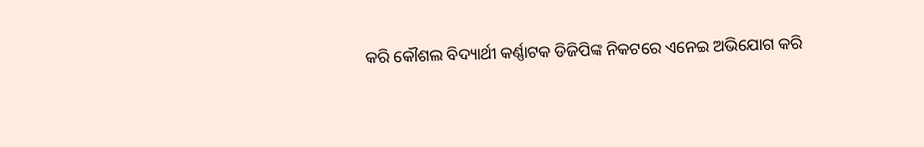କରି କୌଶଲ ବିଦ୍ୟାର୍ଥୀ କର୍ଣ୍ଣାଟକ ଡିଜିପିଙ୍କ ନିକଟରେ ଏନେଇ ଅଭିଯୋଗ କରି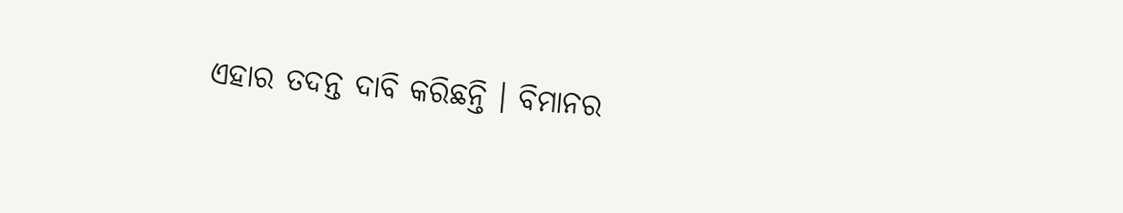ଏହାର ତଦନ୍ତ ଦାବି କରିଛନ୍ତି । ବିମାନର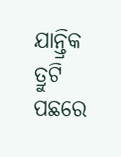ଯାନ୍ତ୍ରିକ ତ୍ରୁଟି ପଛରେ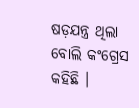ଷଡ଼ଯନ୍ତ୍ର ଥିଲା ବୋଲି କଂଗ୍ରେସ କହିଛି ।